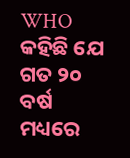WHO କହିଛି ଯେ ଗତ ୨୦ ବର୍ଷ ମଧ୍ୟରେ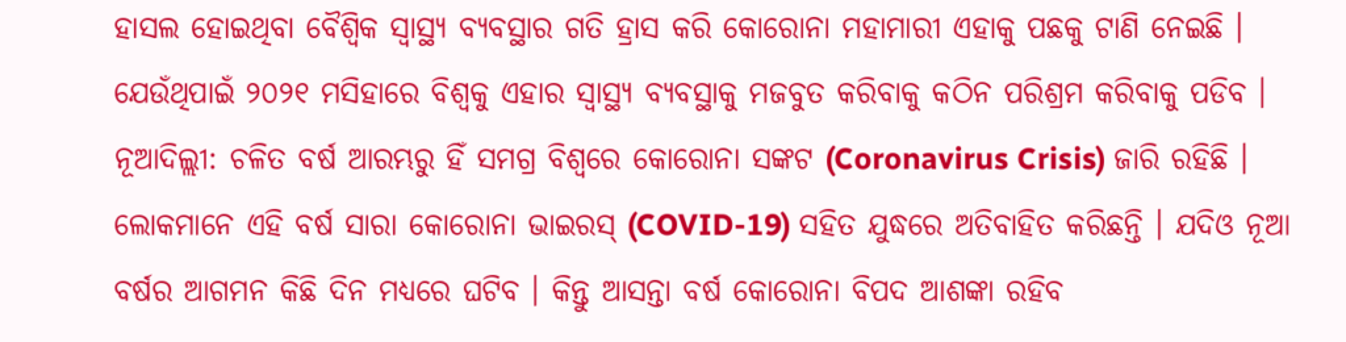ହାସଲ ହୋଇଥିବା ବୈଶ୍ୱିକ ସ୍ୱାସ୍ଥ୍ୟ ବ୍ୟବସ୍ଥାର ଗତି ହ୍ରାସ କରି କୋରୋନା ମହାମାରୀ ଏହାକୁ ପଛକୁ ଟାଣି ନେଇଛି । ଯେଉଁଥିପାଇଁ ୨୦୨୧ ମସିହାରେ ବିଶ୍ୱକୁ ଏହାର ସ୍ୱାସ୍ଥ୍ୟ ବ୍ୟବସ୍ଥାକୁ ମଜବୁତ କରିବାକୁ କଠିନ ପରିଶ୍ରମ କରିବାକୁ ପଡିବ ।
ନୂଆଦିଲ୍ଲୀ: ଚଳିତ ବର୍ଷ ଆରମ୍ଭରୁ ହିଁ ସମଗ୍ର ବିଶ୍ୱରେ କୋରୋନା ସଙ୍କଟ (Coronavirus Crisis) ଜାରି ରହିଛି । ଲୋକମାନେ ଏହି ବର୍ଷ ସାରା କୋରୋନା ଭାଇରସ୍ (COVID-19) ସହିତ ଯୁଦ୍ଧରେ ଅତିବାହିତ କରିଛନ୍ତି । ଯଦିଓ ନୂଆ ବର୍ଷର ଆଗମନ କିଛି ଦିନ ମଧ୍ୟରେ ଘଟିବ । କିନ୍ତୁ ଆସନ୍ତା ବର୍ଷ କୋରୋନା ବିପଦ ଆଶଙ୍କା ରହିବ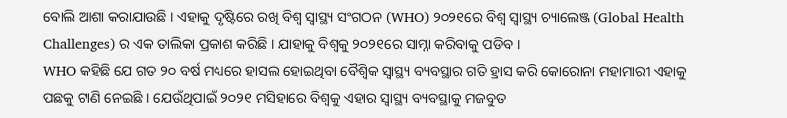ବୋଲି ଆଶା କରାଯାଉଛି । ଏହାକୁ ଦୃଷ୍ଟିରେ ରଖି ବିଶ୍ୱ ସ୍ୱାସ୍ଥ୍ୟ ସଂଗଠନ (WHO) ୨୦୨୧ରେ ବିଶ୍ୱ ସ୍ୱାସ୍ଥ୍ୟ ଚ୍ୟାଲେଞ୍ଜ (Global Health Challenges) ର ଏକ ତାଲିକା ପ୍ରକାଶ କରିଛି । ଯାହାକୁ ବିଶ୍ୱକୁ ୨୦୨୧ରେ ସାମ୍ନା କରିବାକୁ ପଡିବ ।
WHO କହିଛି ଯେ ଗତ ୨୦ ବର୍ଷ ମଧ୍ୟରେ ହାସଲ ହୋଇଥିବା ବୈଶ୍ୱିକ ସ୍ୱାସ୍ଥ୍ୟ ବ୍ୟବସ୍ଥାର ଗତି ହ୍ରାସ କରି କୋରୋନା ମହାମାରୀ ଏହାକୁ ପଛକୁ ଟାଣି ନେଇଛି । ଯେଉଁଥିପାଇଁ ୨୦୨୧ ମସିହାରେ ବିଶ୍ୱକୁ ଏହାର ସ୍ୱାସ୍ଥ୍ୟ ବ୍ୟବସ୍ଥାକୁ ମଜବୁତ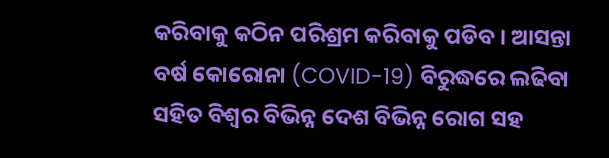କରିବାକୁ କଠିନ ପରିଶ୍ରମ କରିବାକୁ ପଡିବ । ଆସନ୍ତା ବର୍ଷ କୋରୋନା (COVID-19) ବିରୁଦ୍ଧରେ ଲଢିବା ସହିତ ବିଶ୍ୱର ବିଭିନ୍ନ ଦେଶ ବିଭିନ୍ନ ରୋଗ ସହ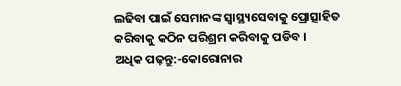ଲଢିବା ପାଇଁ ସେମାନଙ୍କ ସ୍ୱାସ୍ଥ୍ୟସେବାକୁ ପ୍ରୋତ୍ସାହିତ କରିବାକୁ କଠିନ ପରିଶ୍ରମ କରିବାକୁ ପଡିବ ।
ଅଧିକ ପଢ଼ନ୍ତୁ:-କୋରୋନାର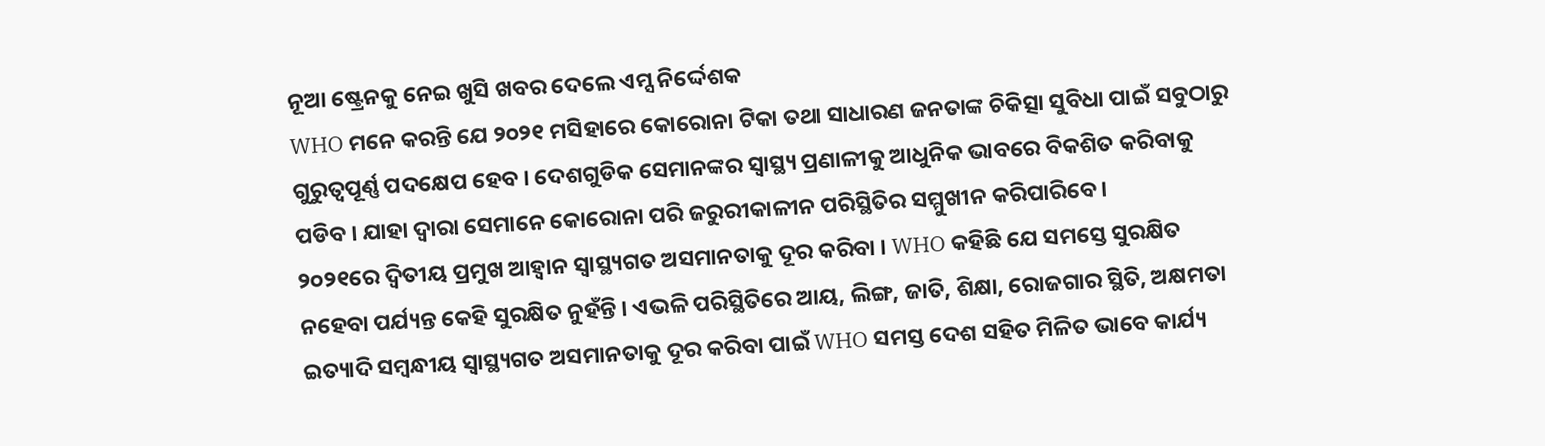ନୂଆ ଷ୍ଟ୍ରେନକୁ ନେଇ ଖୁସି ଖବର ଦେଲେ ଏମ୍ସ ନିର୍ଦ୍ଦେଶକ
WHO ମନେ କରନ୍ତି ଯେ ୨୦୨୧ ମସିହାରେ କୋରୋନା ଟିକା ତଥା ସାଧାରଣ ଜନତାଙ୍କ ଚିକିତ୍ସା ସୁବିଧା ପାଇଁ ସବୁଠାରୁ ଗୁରୁତ୍ୱପୂର୍ଣ୍ଣ ପଦକ୍ଷେପ ହେବ । ଦେଶଗୁଡିକ ସେମାନଙ୍କର ସ୍ୱାସ୍ଥ୍ୟ ପ୍ରଣାଳୀକୁ ଆଧୁନିକ ଭାବରେ ବିକଶିତ କରିବାକୁ ପଡିବ । ଯାହା ଦ୍ୱାରା ସେମାନେ କୋରୋନା ପରି ଜରୁରୀକାଳୀନ ପରିସ୍ଥିତିର ସମ୍ମୁଖୀନ କରିପାରିବେ ।
୨୦୨୧ରେ ଦ୍ୱିତୀୟ ପ୍ରମୁଖ ଆହ୍ୱାନ ସ୍ୱାସ୍ଥ୍ୟଗତ ଅସମାନତାକୁ ଦୂର କରିବା । WHO କହିଛି ଯେ ସମସ୍ତେ ସୁରକ୍ଷିତ ନହେବା ପର୍ଯ୍ୟନ୍ତ କେହି ସୁରକ୍ଷିତ ନୁହଁନ୍ତି । ଏଭଳି ପରିସ୍ଥିତିରେ ଆୟ, ଲିଙ୍ଗ, ଜାତି, ଶିକ୍ଷା, ରୋଜଗାର ସ୍ଥିତି, ଅକ୍ଷମତା ଇତ୍ୟାଦି ସମ୍ବନ୍ଧୀୟ ସ୍ୱାସ୍ଥ୍ୟଗତ ଅସମାନତାକୁ ଦୂର କରିବା ପାଇଁ WHO ସମସ୍ତ ଦେଶ ସହିତ ମିଳିତ ଭାବେ କାର୍ଯ୍ୟ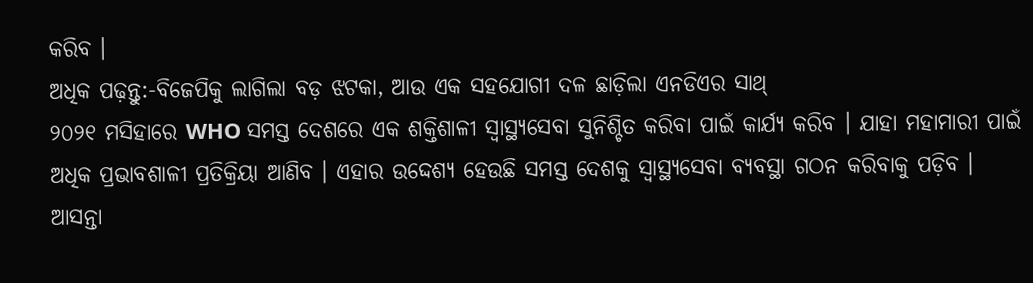କରିବ ।
ଅଧିକ ପଢ଼ନ୍ତୁ:-ବିଜେପିକୁ ଲାଗିଲା ବଡ଼ ଝଟକା, ଆଉ ଏକ ସହଯୋଗୀ ଦଳ ଛାଡ଼ିଲା ଏନଡିଏର ସାଥ୍
୨୦୨୧ ମସିହାରେ WHO ସମସ୍ତ ଦେଶରେ ଏକ ଶକ୍ତିଶାଳୀ ସ୍ୱାସ୍ଥ୍ୟସେବା ସୁନିଶ୍ଚିତ କରିବା ପାଇଁ କାର୍ଯ୍ୟ କରିବ । ଯାହା ମହାମାରୀ ପାଇଁ ଅଧିକ ପ୍ରଭାବଶାଳୀ ପ୍ରତିକ୍ରିୟା ଆଣିବ । ଏହାର ଉଦ୍ଦେଶ୍ୟ ହେଉଛି ସମସ୍ତ ଦେଶକୁ ସ୍ୱାସ୍ଥ୍ୟସେବା ବ୍ୟବସ୍ଥା ଗଠନ କରିବାକୁ ପଡ଼ିବ ।
ଆସନ୍ତା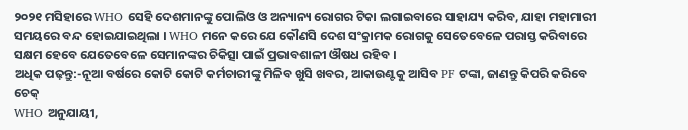୨୦୨୧ ମସିହାରେ WHO ସେହି ଦେଶମାନଙ୍କୁ ପୋଲିଓ ଓ ଅନ୍ୟାନ୍ୟ ରୋଗର ଟିକା ଲଗାଇବାରେ ସାହାଯ୍ୟ କରିବ, ଯାହା ମହାମାରୀ ସମୟରେ ବନ୍ଦ ହୋଇଯାଇଥିଲା । WHO ମନେ କରେ ଯେ କୌଣସି ଦେଶ ସଂକ୍ରାମକ ରୋଗକୁ ସେତେବେଳେ ପରାସ୍ତ କରିବାରେ ସକ୍ଷମ ହେବେ ଯେତେବେଳେ ସେମାନଙ୍କର ଚିକିତ୍ସା ପାଇଁ ପ୍ରଭାବଶାଳୀ ଔଷଧ ରହିବ ।
ଅଧିକ ପଢ଼ନ୍ତୁ:-ନୂଆ ବର୍ଷରେ କୋଟି କୋଟି କର୍ମଚାରୀଙ୍କୁ ମିଳିବ ଖୁସି ଖବର, ଆକାଉଣ୍ଟକୁ ଆସିବ PF ଟଙ୍କା, ଜାଣନ୍ତୁ କିପରି କରିବେ ଚେକ୍
WHO ଅନୁଯାୟୀ,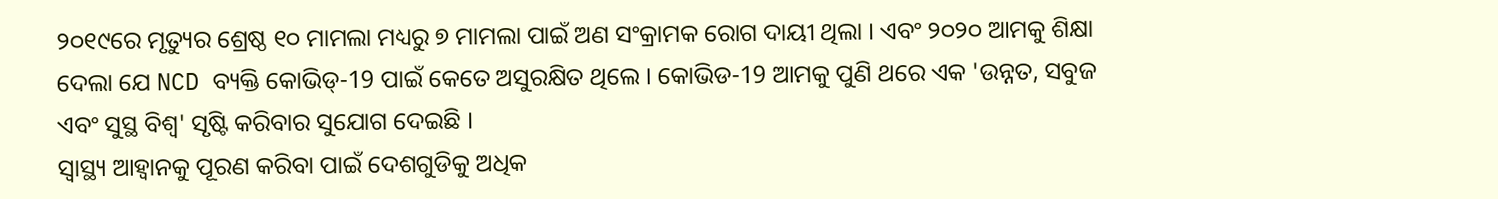୨୦୧୯ରେ ମୃତ୍ୟୁର ଶ୍ରେଷ୍ଠ ୧୦ ମାମଲା ମଧ୍ୟରୁ ୭ ମାମଲା ପାଇଁ ଅଣ ସଂକ୍ରାମକ ରୋଗ ଦାୟୀ ଥିଲା । ଏବଂ ୨୦୨୦ ଆମକୁ ଶିକ୍ଷା ଦେଲା ଯେ NCD ବ୍ୟକ୍ତି କୋଭିଡ୍-19 ପାଇଁ କେତେ ଅସୁରକ୍ଷିତ ଥିଲେ । କୋଭିଡ-19 ଆମକୁ ପୁଣି ଥରେ ଏକ 'ଉନ୍ନତ, ସବୁଜ ଏବଂ ସୁସ୍ଥ ବିଶ୍ୱ' ସୃଷ୍ଟି କରିବାର ସୁଯୋଗ ଦେଇଛି ।
ସ୍ୱାସ୍ଥ୍ୟ ଆହ୍ୱାନକୁ ପୂରଣ କରିବା ପାଇଁ ଦେଶଗୁଡିକୁ ଅଧିକ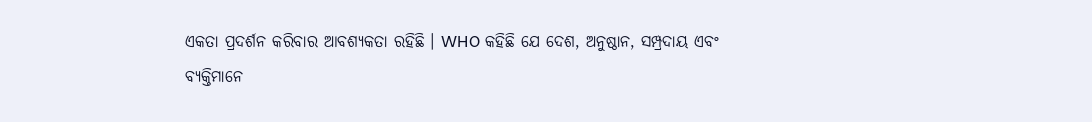ଏକତା ପ୍ରଦର୍ଶନ କରିବାର ଆବଶ୍ୟକତା ରହିଛି । WHO କହିଛି ଯେ ଦେଶ, ଅନୁଷ୍ଠାନ, ସମ୍ପ୍ରଦାୟ ଏବଂ ବ୍ୟକ୍ତିମାନେ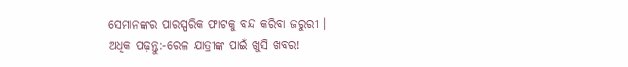ସେମାନଙ୍କର ପାରସ୍ପରିକ ଫାଟକୁ ବନ୍ଦ କରିବା ଜରୁରୀ ।
ଅଧିକ ପଢ଼ନ୍ତୁ:-ରେଳ ଯାତ୍ରୀଙ୍କ ପାଇଁ ଖୁସି ଖବର!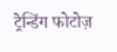ट्रेन्डिंग फोटोज़